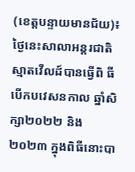(ខេត្តបន្ទាយមានជ័យ)៖ ថ្ងៃនេះសាលាអន្តរជាតិ ស្មាតវើលដ៍បានធ្វើពិ ធីបើកបវេសនកាល ឆ្នាំសិក្សា២០២២ និង ២០២៣ ក្នុងពិធីនោះបា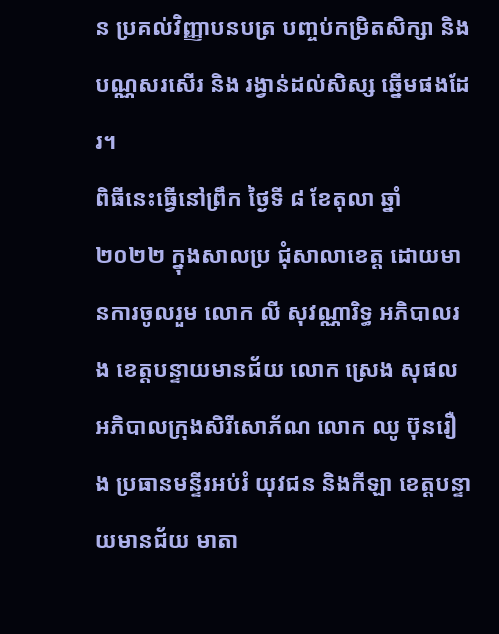ន ប្រគល់វិញ្ញាបនបត្រ បញ្ចប់កម្រិតសិក្សា និង បណ្ណសរសើរ និង រង្វាន់ដល់សិស្ស ឆ្នើមផងដែរ។
ពិធីនេះធ្វើនៅព្រឹក ថ្ងៃទី ៨ ខែតុលា ឆ្នាំ ២០២២ ក្នុងសាលប្រ ជុំសាលាខេត្ត ដោយមានការចូលរួម លោក លី សុវណ្ណារិទ្ធ អភិបាលរង ខេត្តបន្ទាយមានជ័យ លោក ស្រេង សុផល អភិបាលក្រុងសិរីសោភ័ណ លោក ឈូ ប៊ុនរឿង ប្រធានមន្ទីរអប់រំ យុវជន និងកីឡា ខេត្តបន្ទាយមានជ័យ មាតា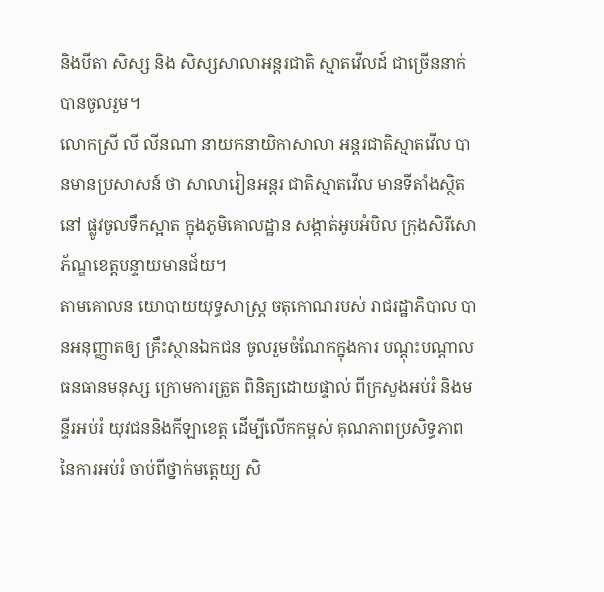និងបីតា សិស្ស និង សិស្សសាលាអន្តរជាតិ ស្មាតវើលដ៍ ជាច្រើននាក់បានចូលរួម។
លោកស្រី លី លីនណា នាយកនាយិកាសាលា អន្តរជាតិស្មាតវើល បានមានប្រសាសន៍ ថា សាលារៀនអន្តរ ជាតិស្មាតវើល មានទីតាំងស្ថិតនៅ ផ្លូវចូលទឹកស្អាត ក្នុងភូមិគោលដ្ឋាន សង្កាត់អូបអំបិល ក្រុងសិរីសោភ័ណ្ឌខេត្តបន្ទាយមានជ័យ។
តាមគោលន យោបាយយុទ្ធសាស្ត្រ ចតុកោណរបស់ រាជរដ្ឋាភិបាល បានអនុញ្ញាតឲ្យ គ្រឹះស្ថានឯកជន ចូលរួមចំណែកក្នុងការ បណ្ដុះបណ្ដាល ធនធានមនុស្ស ក្រោមការត្រួត ពិនិត្យដោយផ្ទាល់ ពីក្រសួងអប់រំ និងមន្ទីរអប់រំ យុវជននិងកីឡាខេត្ត ដើម្បីលើកកម្ពស់ គុណភាពប្រសិទ្ធភាព នៃការអប់រំ ចាប់ពីថ្នាក់មតេ្តយ្យ សិ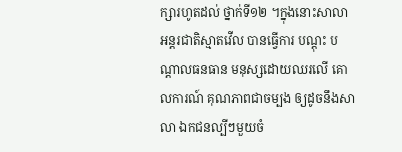ក្សារហូតដល់ ថ្នាក់ទី១២ ។ក្នុងនោះសាលា អន្តរជាតិស្មាតវើល បានធ្វើការ បណ្ដុះ បណ្ដាលធនធាន មនុស្សដោយឈរលើ គោលការណ៍ គុណភាពជាចម្បង ឲ្យដូចនឹងសាលា ឯកជនល្បីៗមួយចំ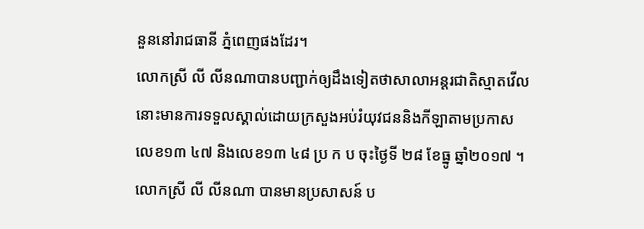នួននៅរាជធានី ភ្នំពេញផងដែរ។
លោកស្រី លី លីនណាបានបញ្ជាក់ឲ្យដឹងទៀតថាសាលាអន្តរជាតិស្មាតវើលនោះមានការទទួលស្គាល់ដោយក្រសួងអប់រំយុវជននិងកីឡាតាមប្រកាសលេខ១៣ ៤៧ និងលេខ១៣ ៤៨ ប្រ ក ប ចុះថ្ងៃទី ២៨ ខែធ្នូ ឆ្នាំ២០១៧ ។
លោកស្រី លី លីនណា បានមានប្រសាសន៍ ប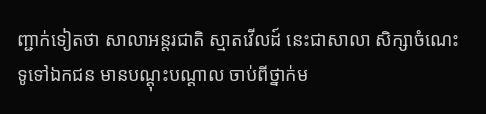ញ្ជាក់ទៀតថា សាលាអន្តរជាតិ ស្មាតវើលដ៍ នេះជាសាលា សិក្សាចំណេះ ទូទៅឯកជន មានបណ្ដុះបណ្ដាល ចាប់ពីថ្នាក់ម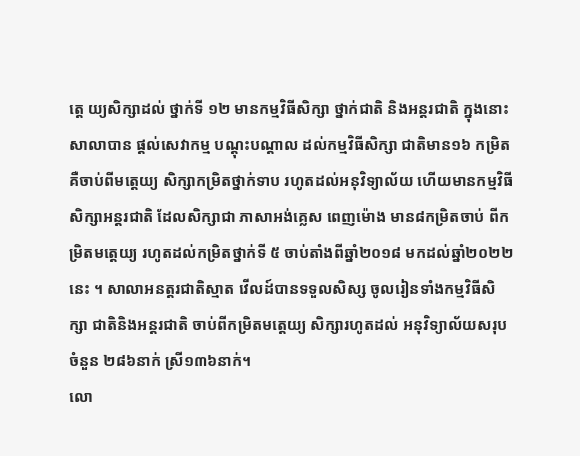តេ្ត យ្យសិក្សាដល់ ថ្នាក់ទី ១២ មានកម្មវិធីសិក្សា ថ្នាក់ជាតិ និងអន្តរជាតិ ក្នុងនោះសាលាបាន ផ្ដល់សេវាកម្ម បណ្ដុះបណ្ដាល ដល់កម្មវិធីសិក្សា ជាតិមាន១៦ កម្រិត គឺចាប់ពីមតេ្តយ្យ សិក្សាកម្រិតថ្នាក់ទាប រហូតដល់អនុវិទ្យាល័យ ហើយមានកម្មវិធី សិក្សាអន្តរជាតិ ដែលសិក្សាជា ភាសាអង់គ្លេស ពេញម៉ោង មាន៨កម្រិតចាប់ ពីកម្រិតមត្តេយ្យ រហូតដល់កម្រិតថ្នាក់ទី ៥ ចាប់តាំងពីឆ្នាំ២០១៨ មកដល់ឆ្នាំ២០២២នេះ ។ សាលាអនត្តរជាតិស្មាត វើលដ៍បានទទួលសិស្ស ចូលរៀនទាំងកម្មវិធីសិក្សា ជាតិនិងអន្តរជាតិ ចាប់ពីកម្រិតមត្តេយ្យ សិក្សារហូតដល់ អនុវិទ្យាល័យសរុបចំនួន ២៨៦នាក់ ស្រី១៣៦នាក់។
លោ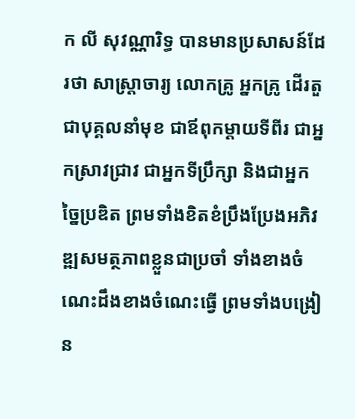ក លី សុវណ្ណារិទ្ធ បានមានប្រសាសន៍ដែរថា សាស្ត្រាចារ្យ លោកគ្រូ អ្នកគ្រូ ដើរតួជាបុគ្គលនាំមុខ ជាឪពុកម្ដាយទីពីរ ជាអ្នកស្រាវជ្រាវ ជាអ្នកទីប្រឹក្សា និងជាអ្នកច្នៃប្រឌិត ព្រមទាំងខិតខំប្រឹងប្រែងអភិវឌ្ឍសមត្ថភាពខ្លួនជាប្រចាំ ទាំងខាងចំណេះដឹងខាងចំណេះធ្វើ ព្រមទាំងបង្រៀន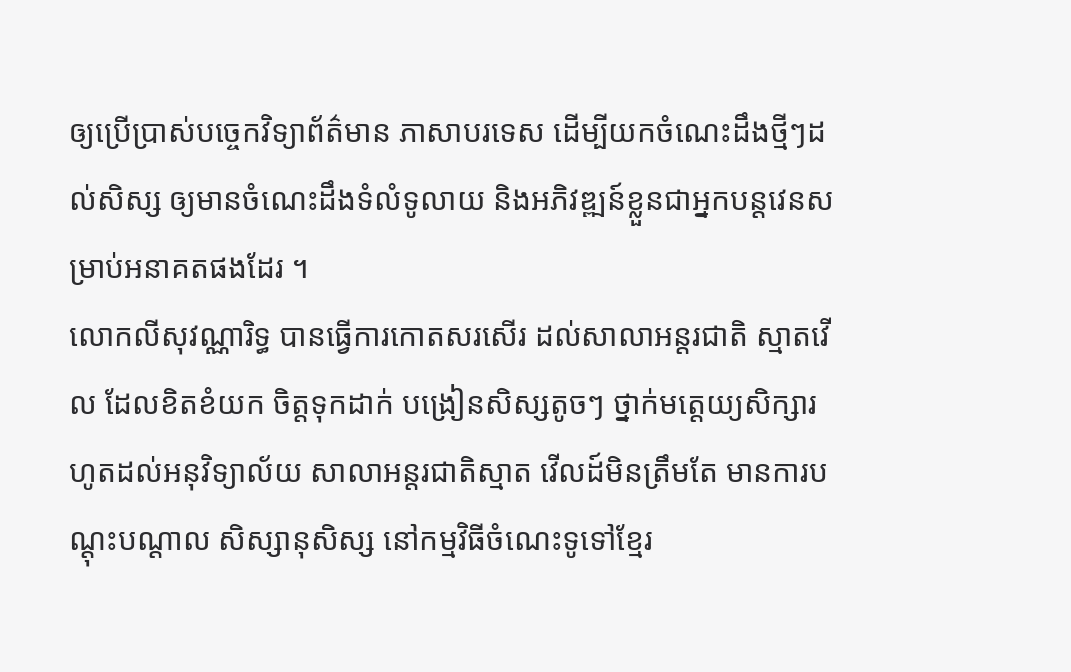ឲ្យប្រើប្រាស់បច្ចេកវិទ្យាព័ត៌មាន ភាសាបរទេស ដើម្បីយកចំណេះដឹងថ្មីៗដល់សិស្ស ឲ្យមានចំណេះដឹងទំលំទូលាយ និងអភិវឌ្ឍន៍ខ្លួនជាអ្នកបន្តវេនសម្រាប់អនាគតផងដែរ ។
លោកលីសុវណ្ណារិទ្ធ បានធ្វើការកោតសរសើរ ដល់សាលាអន្តរជាតិ ស្មាតវើល ដែលខិតខំយក ចិត្តទុកដាក់ បង្រៀនសិស្សតូចៗ ថ្នាក់មត្តេយ្យសិក្សារ ហូតដល់អនុវិទ្យាល័យ សាលាអន្តរជាតិស្មាត វើលដ៍មិនត្រឹមតែ មានការបណ្ដុះបណ្ដាល សិស្សានុសិស្ស នៅកម្មវិធីចំណេះទូទៅខ្មែរ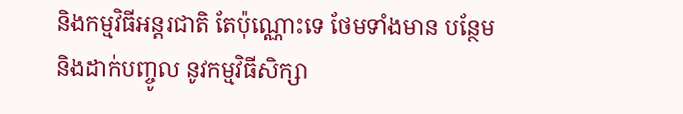និងកម្មវិធីអន្តរជាតិ តែប៉ុណ្ណោះទេ ថែមទាំងមាន បន្ថែមនិងដាក់បញ្ចូល នូវកម្មវិធីសិក្សា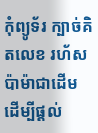កុំព្យូទ័រ ក្បាច់គិតលេខ រហ័សប៉ាម៉ាជាដើម ដើម្បីផ្ដល់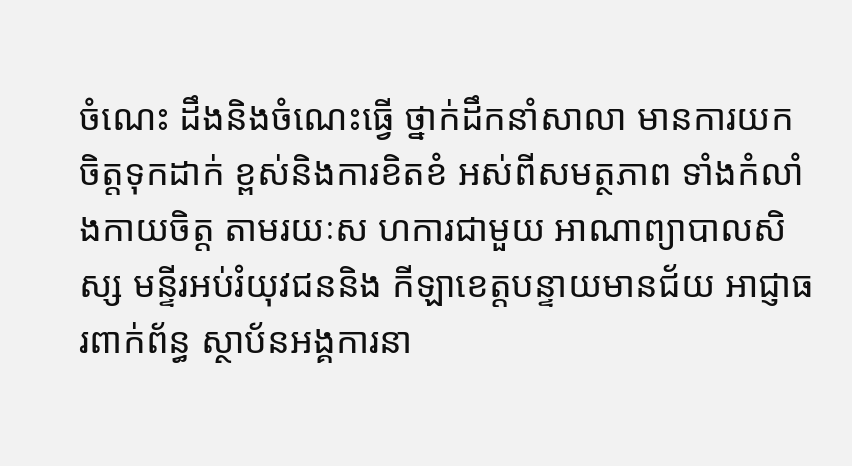ចំណេះ ដឹងនិងចំណេះធ្វើ ថ្នាក់ដឹកនាំសាលា មានការយកចិត្តទុកដាក់ ខ្ពស់និងការខិតខំ អស់ពីសមត្ថភាព ទាំងកំលាំងកាយចិត្ត តាមរយៈស ហការជាមួយ អាណាព្យាបាលសិស្ស មន្ទីរអប់រំយុវជននិង កីឡាខេត្តបន្ទាយមានជ័យ អាជ្ញាធរពាក់ព័ន្ធ ស្ថាប័នអង្គការនា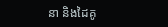នា និងដៃគូ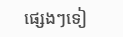ផ្សេងៗទៀ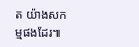ត យ៉ាងសកម្មផងដែរ៕